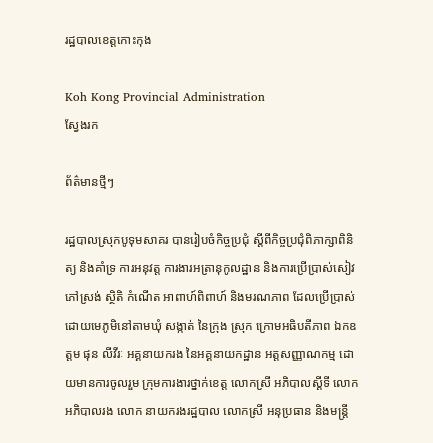រដ្ឋបាលខេត្តកោះកុង

Koh Kong Provincial Administration
ស្វែងរក

ព័ត៌មានថ្មីៗ

រដ្ឋបាលស្រុកបូទុមសាគរ បានរៀបចំកិច្ចប្រជុំ ស្ដីពីកិច្ចប្រជុំពិភាក្សាពិនិត្យ និងគាំទ្រ ការអនុវត្ត ការងារអត្រានុកូលដ្ឋាន និងការប្រើប្រាស់សៀវភៅស្រង់ ស្ថិតិ កំណើត អាពាហ៍ពិពាហ៍ និងមរណភាព ដែលប្រើប្រាស់ដោយមេភូមិនៅតាមឃុំ សង្កាត់ នៃក្រុង ស្រុក ក្រោមអធិបតីភាព ឯកឧត្តម ផុន លីវីរៈ អគ្គនាយករង នៃអគ្គនាយកដ្ឋាន អត្តសញ្ញាណកម្ម ដោយមានការចូលរួម ក្រុមការងារថ្នាក់ខេត្ត លោកស្រី អភិបាលស្តីទី លោក អភិបាលរង លោក នាយករងរដ្ឋបាល លោកស្រី អនុប្រធាន និងមន្ត្រី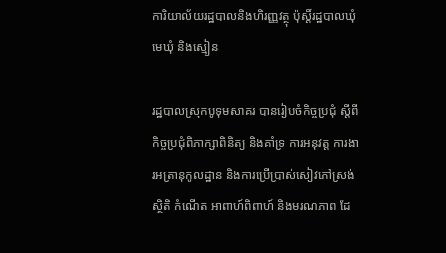ការិយាល័យរដ្ឋបាលនិងហិរញ្ញវត្ថុ ប៉ុស្តិ៍រដ្ឋបាលឃុំ មេឃុំ និងស្មៀន

រដ្ឋបាលស្រុកបូទុមសាគរ បានរៀបចំកិច្ចប្រជុំ ស្ដីពីកិច្ចប្រជុំពិភាក្សាពិនិត្យ និងគាំទ្រ ការអនុវត្ត ការងារអត្រានុកូលដ្ឋាន និងការប្រើប្រាស់សៀវភៅស្រង់ ស្ថិតិ កំណើត អាពាហ៍ពិពាហ៍ និងមរណភាព ដែ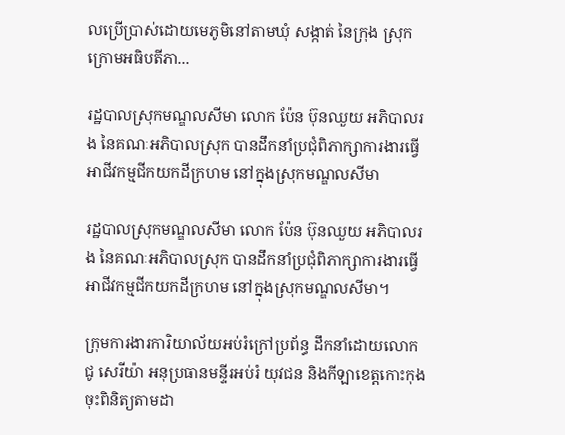លប្រើប្រាស់ដោយមេភូមិនៅតាមឃុំ សង្កាត់ នៃក្រុង ស្រុក ក្រោមអធិបតីភា...

រដ្ឋបាលស្រុកមណ្ឌលសីមា លោក ប៉ែន ប៊ុនឈួយ អភិបាលរង នៃគណៈអភិបាលស្រុក បានដឹកនាំប្រជុំពិភាក្សាការងារធ្វើអាជីវកម្មជីកយកដីក្រហម នៅក្នុងស្រុកមណ្ឌលសីមា

រដ្ឋបាលស្រុកមណ្ឌលសីមា លោក ប៉ែន ប៊ុនឈួយ អភិបាលរង នៃគណៈអភិបាលស្រុក បានដឹកនាំប្រជុំពិភាក្សាការងារធ្វើអាជីវកម្មជីកយកដីក្រហម នៅក្នុងស្រុកមណ្ឌលសីមា។

ក្រុមការងារការិយាល័យអប់រំក្រៅប្រព័ន្ធ ដឹកនាំដោយលោក ជូ សេរីយ៉ា អនុប្រធានមន្ទីរអប់រំ យុវជន និងកីឡាខេត្តកោះកុង ចុះពិនិត្យតាមដា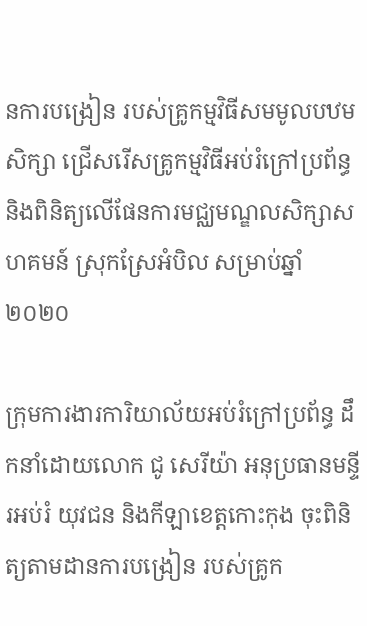នការបង្រៀន របស់គ្រូកម្មវិធីសមមូលបឋមសិក្សា ជ្រើសរើសគ្រូកម្មវិធីអប់រំក្រៅប្រព័ន្ធ និងពិនិត្យលើផែនការមជ្ឈមណ្ឌលសិក្សាសហគមន៍ ស្រុកស្រែអំបិល សម្រាប់ឆ្នាំ២០២០

ក្រុមការងារការិយាល័យអប់រំក្រៅប្រព័ន្ធ ដឹកនាំដោយលោក ជូ សេរីយ៉ា អនុប្រធានមន្ទីរអប់រំ យុវជន និងកីឡាខេត្តកោះកុង ចុះពិនិត្យតាមដានការបង្រៀន របស់គ្រូក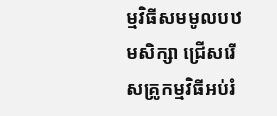ម្មវិធីសមមូលបឋមសិក្សា ជ្រើសរើសគ្រូកម្មវិធីអប់រំ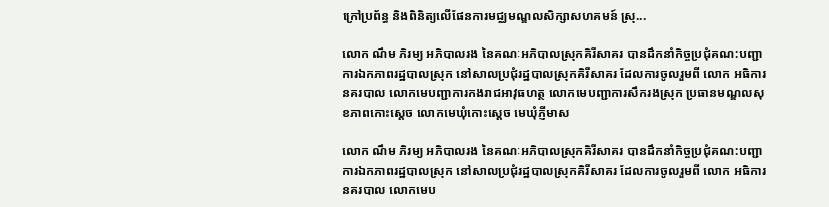ក្រៅប្រព័ន្ធ និងពិនិត្យលើផែនការមជ្ឈមណ្ឌលសិក្សាសហគមន៍ ស្រុ...

លោក ណឹម ភិរម្យ អភិបាលរង នៃគណៈអភិបាលស្រុកគិរីសាគរ បានដឹកនាំកិច្ចប្រជុំគណ:បញ្ជាការឯកភាពរដ្ឋបាលស្រុក នៅសាលប្រជុំរដ្ឋបាលស្រុកគិរីសាគរ ដែលការចូលរួមពី លោក អធិការនគរបាល លោកមេបញ្ជាការកងរាជអាវុធហត្ថ លោកមេបញ្ជាការសឹករងស្រុក ប្រធានមណ្ឌលសុខភាពកោះស្តេច លោកមេឃុំកោះស្តេច មេឃុំភ្ញីមាស

លោក ណឹម ភិរម្យ អភិបាលរង នៃគណៈអភិបាលស្រុកគិរីសាគរ បានដឹកនាំកិច្ចប្រជុំគណ:បញ្ជាការឯកភាពរដ្ឋបាលស្រុក នៅសាលប្រជុំរដ្ឋបាលស្រុកគិរីសាគរ ដែលការចូលរួមពី លោក អធិការនគរបាល លោកមេប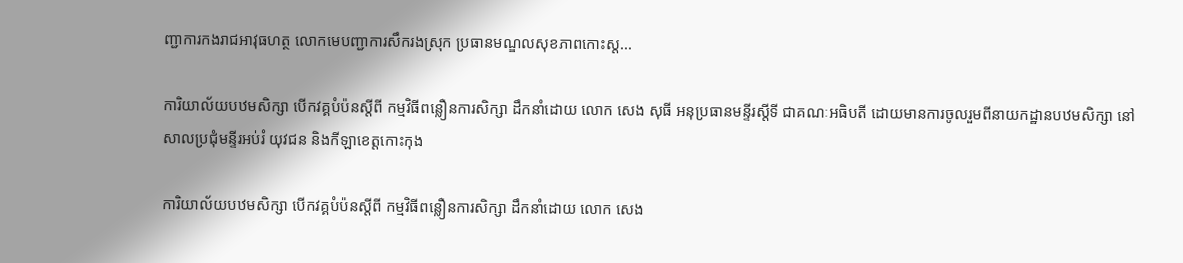ញ្ជាការកងរាជអាវុធហត្ថ លោកមេបញ្ជាការសឹករងស្រុក ប្រធានមណ្ឌលសុខភាពកោះស្ត...

ការិយាល័យបឋមសិក្សា បើកវគ្គបំប៉នស្តីពី កម្មវិធីពន្លឿនការសិក្សា ដឹកនាំដោយ លោក សេង សុធី អនុប្រធានមន្ទីរស្តីទី ជាគណៈអធិបតី ដោយមានការចូលរួមពីនាយកដ្ឋានបឋមសិក្សា នៅសាលប្រជុំមន្ទីរអប់រំ យុវជន និងកីឡាខេត្តកោះកុង

ការិយាល័យបឋមសិក្សា បើកវគ្គបំប៉នស្តីពី កម្មវិធីពន្លឿនការសិក្សា ដឹកនាំដោយ លោក សេង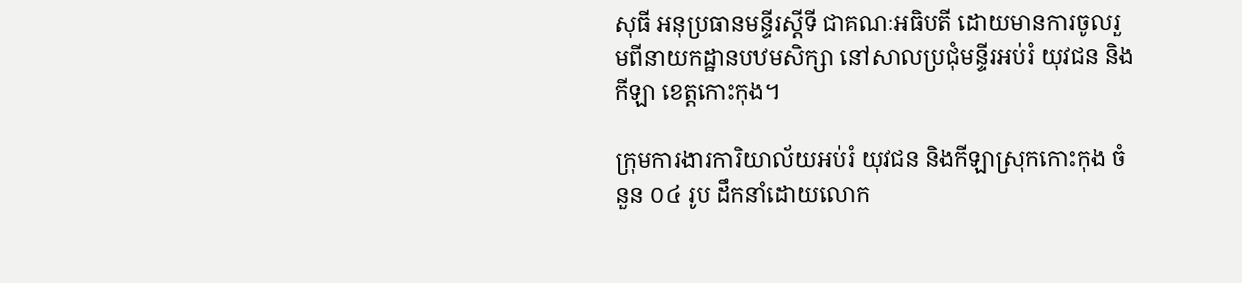សុធី អនុប្រធានមន្ទីរស្តីទី ជាគណៈអធិបតី ដោយមានការចូលរួមពីនាយកដ្ឋានបឋមសិក្សា នៅសាលប្រជុំមន្ទីរអប់រំ យុវជន និងកីឡា ខេត្តកោះកុង។

ក្រុមការងារការិយាល័យអប់រំ យុវជន និងកីឡាស្រុកកោះកុង ចំនួន ០៤ រូប ដឹកនាំដោយលោក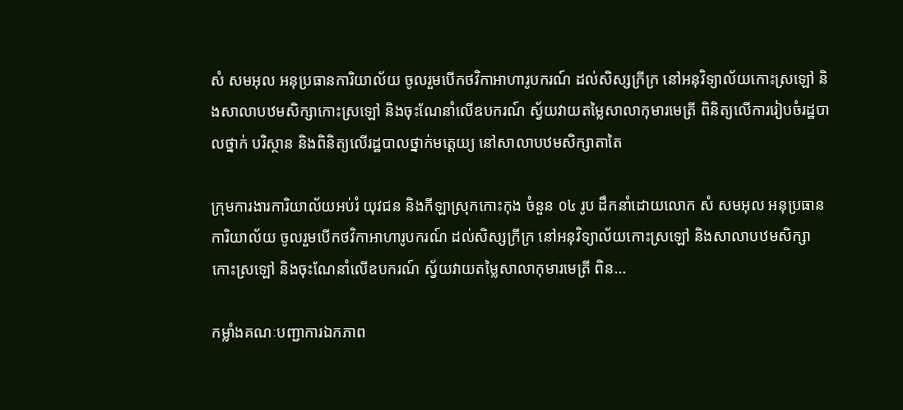សំ សមអុល អនុប្រធានការិយាល័យ ចូលរួមបើកថវិកាអាហារូបករណ៍ ដល់សិស្សក្រីក្រ នៅអនុវិទ្យាល័យកោះស្រឡៅ និងសាលាបឋមសិក្សាកោះស្រឡៅ និងចុះណែនាំលើឧបករណ៍ ស្វ័យវាយតម្លៃសាលាកុមារមេត្រី ពិនិត្យលើការរៀបចំរដ្ឋបាលថ្នាក់ បរិស្ថាន និងពិនិត្យលើរដ្ឋបាលថ្នាក់មត្តេយ្យ នៅសាលាបឋមសិក្សាតាតៃ

ក្រុមការងារការិយាល័យអប់រំ យុវជន និងកីឡាស្រុកកោះកុង ចំនួន ០៤ រូប ដឹកនាំដោយលោក សំ សមអុល អនុប្រធានការិយាល័យ ចូលរួមបើកថវិកាអាហារូបករណ៍ ដល់សិស្សក្រីក្រ នៅអនុវិទ្យាល័យកោះស្រឡៅ និងសាលាបឋមសិក្សាកោះស្រឡៅ និងចុះណែនាំលើឧបករណ៍ ស្វ័យវាយតម្លៃសាលាកុមារមេត្រី ពិន...

កម្លាំងគណៈបញ្ជាការឯកភាព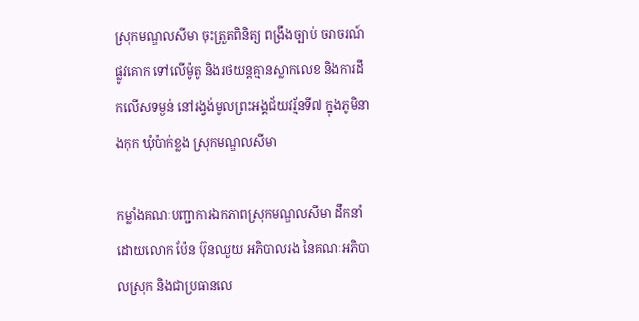ស្រុកមណ្ឌលសីមា ចុះត្រួតពិនិត្យ ពង្រឹងច្បាប់ ចរាចរណ៍ផ្លូវគោក ទៅលើម៉ូតូ និងរថយន្តគ្មានស្លាកលេខ និងការដឹកលើសទម្ងន់ នៅរង្វង់មូលព្រះអង្គជ័យវរ្ម័នទី៧ ក្នុងភូមិនាងកុក ឃុំប៉ាក់ខ្លង ស្រុកមណ្ឌលសីមា

កម្លាំងគណៈបញ្ជាការឯកភាពស្រុកមណ្ឌលសីមា ដឹកនាំដោយលោក ប៉ែន ប៊ុនឈួយ អភិបាលរង នៃគណៈអភិបាលស្រុក និងជាប្រធានលេ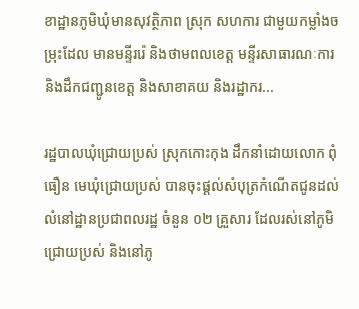ខាដ្ឋានភូមិឃុំមានសុវត្ថិភាព ស្រុក សហការ ជាមួយកម្លាំងចម្រុះដែល មានមន្ទីររ៉េ និងថាមពលខេត្ត មន្ទីរសាធារណៈការ និងដឹកជញ្ជូនខេត្ត និងសាខាគយ និងរដ្ឋាករ...

រដ្ឋបាលឃុំជ្រោយប្រស់ ស្រុកកោះកុង ដឹកនាំដោយលោក ពុំ ធឿន មេឃុំជ្រោយប្រស់ បានចុះផ្ដល់សំបុត្រកំណើតជូនដល់លំនៅដ្ឋានប្រជាពលរដ្ឋ ចំនួន ០២ គ្រួសារ ដែលរស់នៅភូមិជ្រោយប្រស់ និងនៅភូ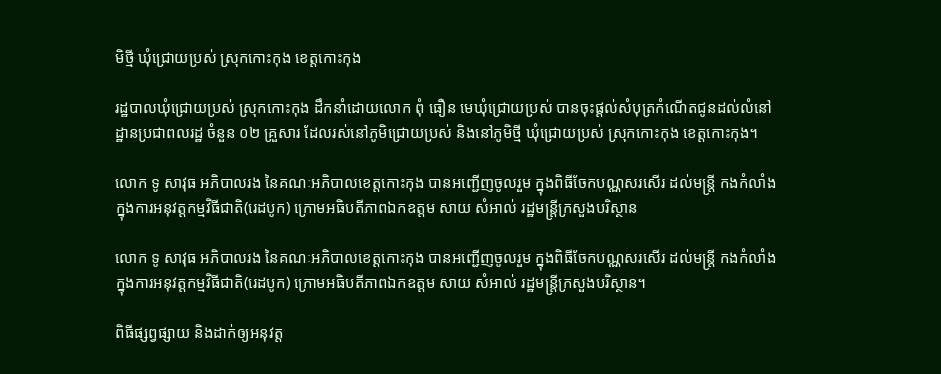មិថ្មី ឃុំជ្រោយប្រស់ ស្រុកកោះកុង ខេត្តកោះកុង

រដ្ឋបាលឃុំជ្រោយប្រស់ ស្រុកកោះកុង ដឹកនាំដោយលោក ពុំ ធឿន មេឃុំជ្រោយប្រស់ បានចុះផ្ដល់សំបុត្រកំណើតជូនដល់លំនៅដ្ឋានប្រជាពលរដ្ឋ ចំនួន ០២ គ្រួសារ ដែលរស់នៅភូមិជ្រោយប្រស់ និងនៅភូមិថ្មី ឃុំជ្រោយប្រស់ ស្រុកកោះកុង ខេត្តកោះកុង។

លោក ទូ សាវុធ អភិបាលរង នៃគណៈអភិបាលខេត្តកោះកុង បានអញ្ជើញចូលរួម ក្នុងពិធីចែកបណ្ណសរសើរ ដល់មន្រ្តី កងកំលាំង ក្នុងការអនុវត្តកម្មវិធីជាតិ(រេដបូក) ក្រោមអធិបតីភាពឯកឧត្តម សាយ សំអាល់ រដ្ឋមន្រ្តីក្រសួងបរិស្ថាន

លោក ទូ សាវុធ អភិបាលរង នៃគណៈអភិបាលខេត្តកោះកុង បានអញ្ជើញចូលរួម ក្នុងពិធីចែកបណ្ណសរសើរ ដល់មន្រ្តី កងកំលាំង ក្នុងការអនុវត្តកម្មវិធីជាតិ(រេដបូក) ក្រោមអធិបតីភាពឯកឧត្តម សាយ សំអាល់ រដ្ឋមន្រ្តីក្រសួងបរិស្ថាន។

ពិធីផ្សព្វផ្សាយ និងដាក់ឲ្យអនុវត្ត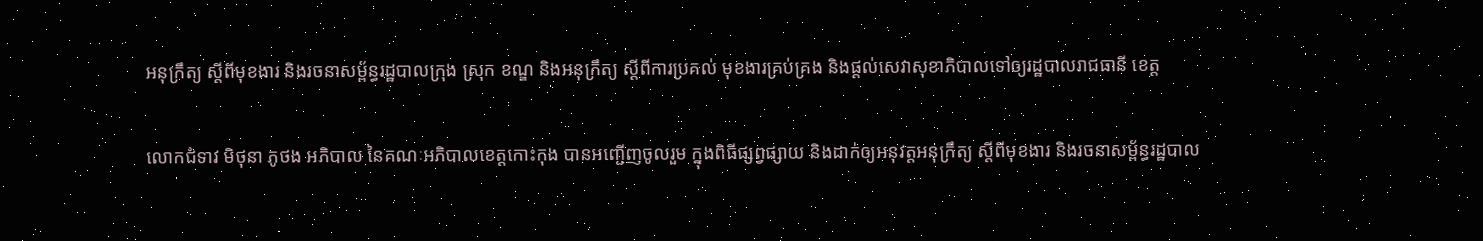អនុក្រឹត្យ ស្ដីពីមុខងារ និងរចនាសម័្ពន្ធរដ្ឋបាលក្រុង ស្រុក ខណ្ឌ និងអនុក្រឹត្យ ស្ដីពីការប្រគល់ មុខងារគ្រប់គ្រង និងផ្ដល់សេវាសុខាភិបាលទៅឲ្យរដ្ឋបាលរាជធានី ខេត្ត

លោកជំទាវ មិថុនា ភូថង អភិបាល នៃគណៈអភិបាលខេត្តកោះកុង បានអញ្ជើញចូលរួម ក្នុងពិធីផ្សព្វផ្សាយ និងដាក់ឲ្យអនុវត្តអនុក្រឹត្យ ស្ដីពីមុខងារ និងរចនាសម័្ពន្ធរដ្ឋបាល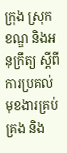ក្រុង ស្រុក ខណ្ឌ និងអនុក្រឹត្យ ស្ដីពីការប្រគល់ មុខងារគ្រប់គ្រង និង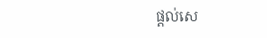ផ្ដល់សេ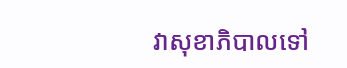វាសុខាភិបាលទៅ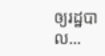ឲ្យរដ្ឋបាល...